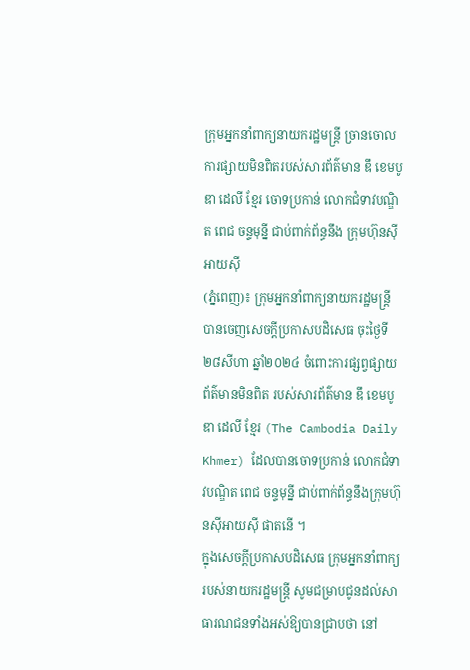ក្រុមអ្នកនាំពាក្យនាយករដ្ឋមន្ត្រី ច្រានចោលការផ្សាយមិនពិតរបស់សារព័ត៌មាន ឌឹ ខេមបូឌា ដេលី ខ្មែរ ចោទប្រកាន់ លោកជំទាវបណ្ឌិត ពេជ ចន្ទមុន្នី ជាប់ពាក់ព័ន្ធនឹង ក្រុមហ៊ុនស៊ីអាយស៊ី
(ភ្នំពេញ)៖ ក្រុមអ្នកនាំពាក្យនាយករដ្ឋមន្ត្រី បានចេញសេចក្តីប្រកាសបដិសេធ ចុះថ្ងៃទី២៨សីហា ឆ្នាំ២០២៤ ចំពោះការផ្សព្វផ្សាយព័ត៌មានមិនពិត របស់សារព័ត៌មាន ឌឹ ខេមបូឌា ដេលី ខ្មែរ (The Cambodia Daily Khmer) ដែលបានចោទប្រកាន់ លោកជំទាវបណ្ឌិត ពេជ ចន្ទមុន្នី ជាប់ពាក់ព័ន្ធនឹងក្រុមហ៊ុនស៊ីអាយស៊ី ផាតនើ ។
ក្នុងសេចក្តីប្រកាសបដិសេធ ក្រុមអ្នកនាំពាក្យរបស់នាយករដ្ឋមន្ត្រី សូមជម្រាបជូនដល់សាធារណជនទាំងអស់ឱ្យបានជ្រាបថា នៅ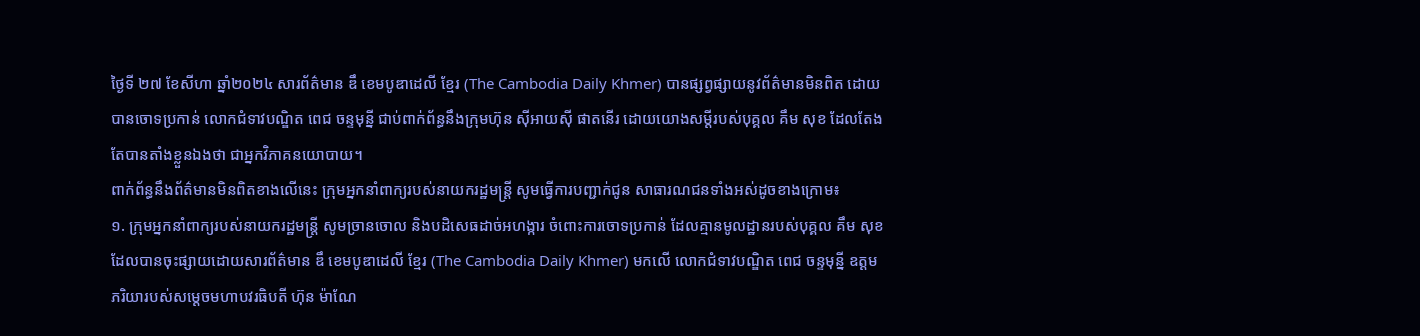ថ្ងៃទី ២៧ ខែសីហា ឆ្នាំ២០២៤ សារព័ត៌មាន ឌឹ ខេមបូឌាដេលី ខ្មែរ (The Cambodia Daily Khmer) បានផ្សព្វផ្សាយនូវព័ត៌មានមិនពិត ដោយបានចោទប្រកាន់ លោកជំទាវបណ្ឌិត ពេជ ចន្ទមុន្នី ជាប់ពាក់ព័ន្ធនឹងក្រុមហ៊ុន ស៊ីអាយស៊ី ផាតនើរ ដោយយោងសម្តីរបស់បុគ្គល គឹម សុខ ដែលតែងតែបានតាំងខ្លួនឯងថា ជាអ្នកវិភាគនយោបាយ។
ពាក់ព័ន្ធនឹងព័ត៌មានមិនពិតខាងលើនេះ ក្រុមអ្នកនាំពាក្យរបស់នាយករដ្ឋមន្ត្រី សូមធ្វើការបញ្ជាក់ជូន សាធារណជនទាំងអស់ដូចខាងក្រោម៖
១. ក្រុមអ្នកនាំពាក្យរបស់នាយករដ្ឋមន្ត្រី សូមច្រានចោល និងបដិសេធដាច់អហង្ការ ចំពោះការចោទប្រកាន់ ដែលគ្មានមូលដ្ឋានរបស់បុគ្គល គឹម សុខ ដែលបានចុះផ្សាយដោយសារព័ត៌មាន ឌឹ ខេមបូឌាដេលី ខ្មែរ (The Cambodia Daily Khmer) មកលើ លោកជំទាវបណ្ឌិត ពេជ ចន្ទមុន្នី ឧត្តមភរិយារបស់សម្តេចមហាបវរធិបតី ហ៊ុន ម៉ាណែ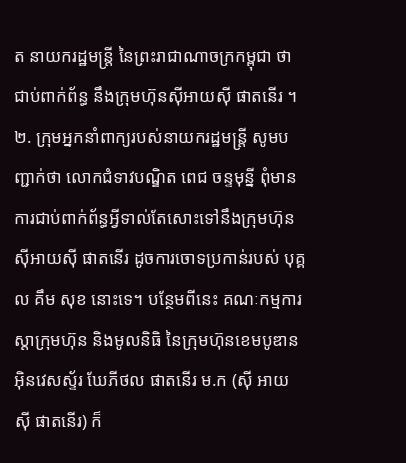ត នាយករដ្ឋមន្ត្រី នៃព្រះរាជាណាចក្រកម្ពុជា ថា ជាប់ពាក់ព័ន្ធ នឹងក្រុមហ៊ុនស៊ីអាយស៊ី ផាតនើរ ។
២. ក្រុមអ្នកនាំពាក្យរបស់នាយករដ្ឋមន្ត្រី សូមបញ្ជាក់ថា លោកជំទាវបណ្ឌិត ពេជ ចន្ទមុន្នី ពុំមាន ការជាប់ពាក់ព័ន្ធអ្វីទាល់តែសោះទៅនឹងក្រុមហ៊ុនស៊ីអាយស៊ី ផាតនើរ ដូចការចោទប្រកាន់របស់ បុគ្គល គឹម សុខ នោះទេ។ បន្ថែមពីនេះ គណៈកម្មការស្តាក្រុមហ៊ុន និងមូលនិធិ នៃក្រុមហ៊ុនខេមបូឌាន អ៊ិនវេសស្ទ័រ ឃែភីថល ផាតនើរ ម.ក (ស៊ី អាយ ស៊ី ផាតនើរ) ក៏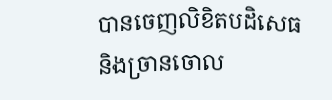បានចេញលិខិតបដិសេធ និងច្រានចោល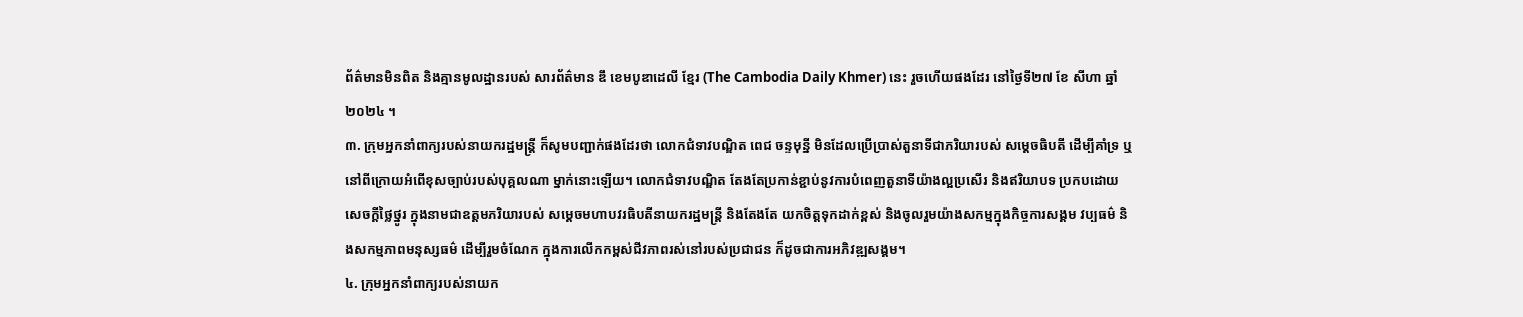ព័ត៌មានមិនពិត និងគ្មានមូលដ្ឋានរបស់ សារព័ត៌មាន ឌឹ ខេមបូឌាដេលី ខ្មែរ (The Cambodia Daily Khmer) នេះ រួចហើយផងដែរ នៅថ្ងៃទី២៧ ខែ សីហា ឆ្នាំ២០២៤ ។
៣. ក្រុមអ្នកនាំពាក្យរបស់នាយករដ្ឋមន្ត្រី ក៏សូមបញ្ជាក់ផងដែរថា លោកជំទាវបណ្ឌិត ពេជ ចន្ទមុន្នី មិនដែលប្រើប្រាស់តួនាទីជាភរិយារបស់ សម្តេចធិបតី ដើម្បីគាំទ្រ ឬនៅពីក្រោយអំពើខុសច្បាប់របស់បុគ្គលណា ម្នាក់នោះឡើយ។ លោកជំទាវបណ្ឌិត តែងតែប្រកាន់ខ្ជាប់នូវការបំពេញតួនាទីយ៉ាងល្អប្រសើរ និងឥរិយាបទ ប្រកបដោយសេចក្តីថ្លៃថ្នូរ ក្នុងនាមជាឧត្តមភរិយារបស់ សម្តេចមហាបវរធិបតីនាយករដ្ឋមន្ត្រី និងតែងតែ យកចិត្តទុកដាក់ខ្ពស់ និងចូលរួមយ៉ាងសកម្មក្នុងកិច្ចការសង្គម វប្បធម៌ និងសកម្មភាពមនុស្សធម៌ ដើម្បីរួមចំណែក ក្នុងការលើកកម្ពស់ជីវភាពរស់នៅរបស់ប្រជាជន ក៏ដូចជាការអភិវឌ្ឍសង្គម។
៤. ក្រុមអ្នកនាំពាក្យរបស់នាយក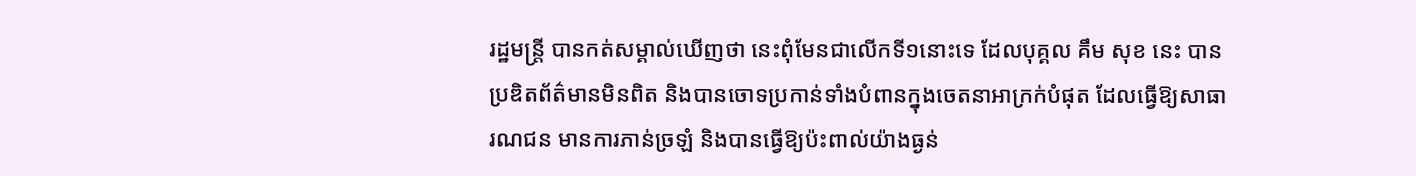រដ្ឋមន្ត្រី បានកត់សម្គាល់ឃើញថា នេះពុំមែនជាលើកទី១នោះទេ ដែលបុគ្គល គឹម សុខ នេះ បានប្រឌិតព័ត៌មានមិនពិត និងបានចោទប្រកាន់ទាំងបំពានក្នុងចេតនាអាក្រក់បំផុត ដែលធ្វើឱ្យសាធារណជន មានការភាន់ច្រឡំ និងបានធ្វើឱ្យប៉ះពាល់យ៉ាងធ្ងន់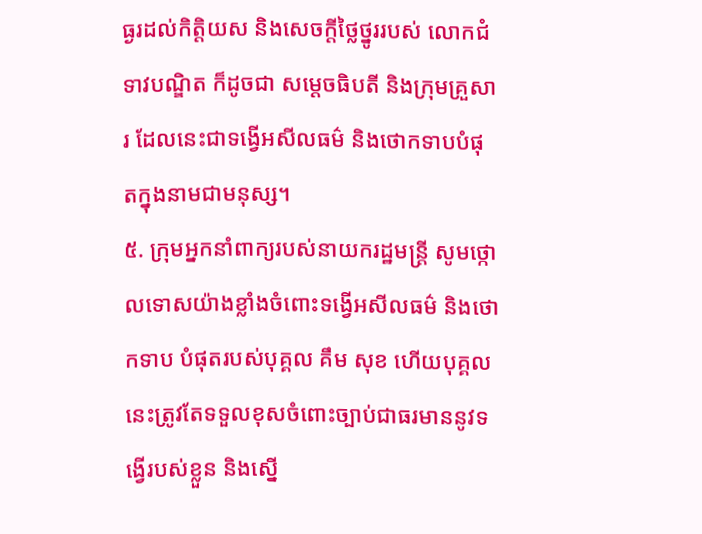ធ្ងរដល់កិត្តិយស និងសេចក្តីថ្លៃថ្នូររបស់ លោកជំទាវបណ្ឌិត ក៏ដូចជា សម្តេចធិបតី និងក្រុមគ្រួសារ ដែលនេះជាទង្វើអសីលធម៌ និងថោកទាបបំផុតក្នុងនាមជាមនុស្ស។
៥. ក្រុមអ្នកនាំពាក្យរបស់នាយករដ្ឋមន្ត្រី សូមថ្កោលទោសយ៉ាងខ្លាំងចំពោះទង្វើអសីលធម៌ និងថោកទាប បំផុតរបស់បុគ្គល គឹម សុខ ហើយបុគ្គលនេះត្រូវតែទទួលខុសចំពោះច្បាប់ជាធរមាននូវទង្វើរបស់ខ្លួន និងស្នើ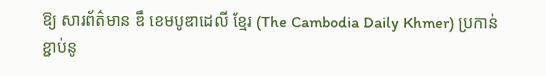ឱ្យ សារព័ត៌មាន ឌឹ ខេមបូឌាដេលី ខ្មែរ (The Cambodia Daily Khmer) ប្រកាន់ខ្ជាប់នូ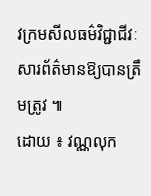វក្រមសីលធម៌វិជ្ជាជីវៈ សារព័ត៌មានឱ្យបានត្រឹមត្រូវ ៕
ដោយ ៖ វណ្ណលុក